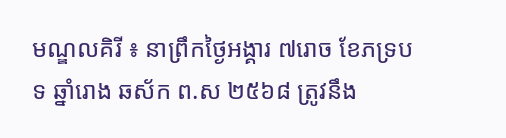មណ្ឌលគិរី ៖ នាព្រឹកថ្ងៃអង្គារ ៧រោច ខែភទ្របទ ឆ្នាំរោង ឆស័ក ព.ស ២៥៦៨ ត្រូវនឹង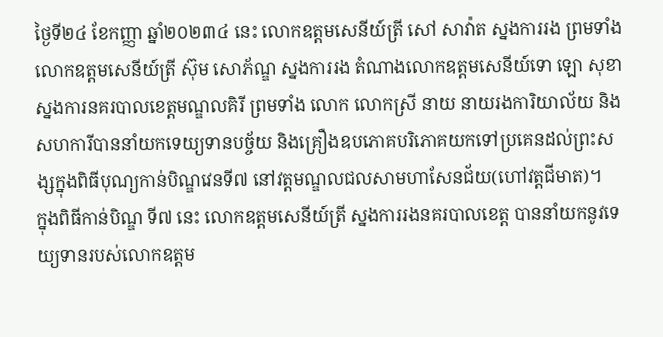ថ្ងៃទី២៤ ខែកញ្ញា ឆ្នាំ២០២៣៤ នេះ លោកឧត្តមសេនីយ៍ត្រី សៅ សាវ៉ាត ស្នងការរង ព្រមទាំងលោកឧត្តមសេនីយ៍ត្រី ស៊ុម សោភ័ណ្ឌ ស្នងការរង តំណាងលោកឧត្តមសេនីយ៍ទោ ឡោ សុខា ស្នងការនគរបាលខេត្តមណ្ឌលគិរី ព្រមទាំង លោក លោកស្រី នាយ នាយរងការិយាល័យ និងសហការីបាននាំយកទេយ្យទានបច្ច័យ និងគ្រឿងឧបភោគបរិភោគយកទៅប្រគេនដល់ព្រះសង្សក្នុងពិធីបុណ្យកាន់បិណ្ឌវេនទី៧ នៅវត្តមណ្ឌលជលសាមហាសែនជ័យ(ហៅវត្តជីមាត)។
ក្នុងពិធីកាន់បិណ្ឌ ទី៧ នេះ លោកឧត្តមសេនីយ៍ត្រី ស្នងការរងនគរបាលខេត្ត បាននាំយកនូវទេយ្យទានរបស់លោកឧត្តម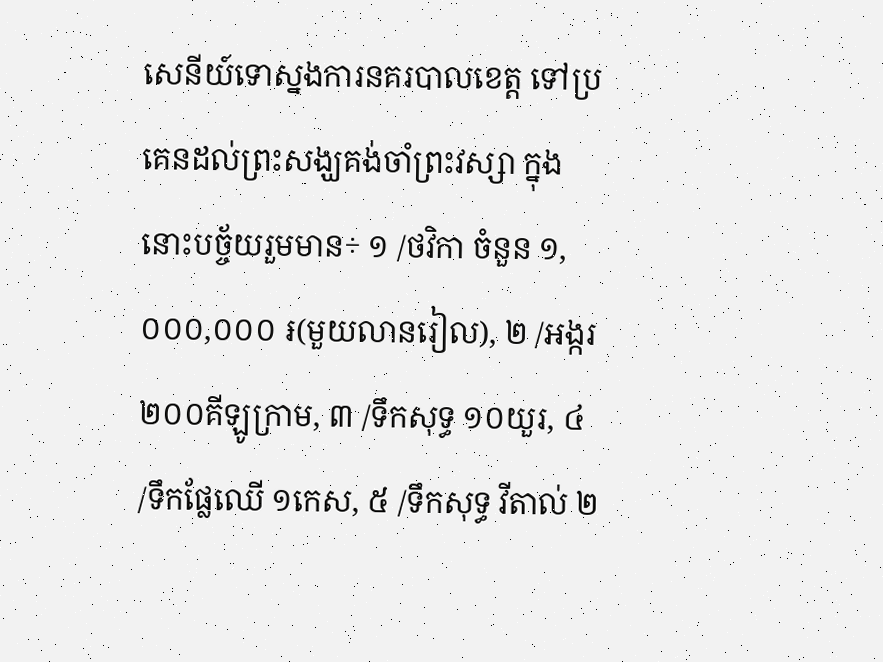សេនីយ៍ទោស្នងការនគរបាលខេត្ត ទៅប្រគេនដល់ព្រះសង្ឃគង់ចាំព្រះវស្សា ក្នុងនោះបច្ច័យរួមមាន÷ ១ /ថវិកា ចំនួន ១,០០០,០០០ ៛(មួយលានរៀល), ២ /អង្ករ ២០០គីឡូក្រាម, ៣ /ទឹកសុទ្ធ ១០យួរ, ៤ /ទឹកផ្លែឈើ ១កេស, ៥ /ទឹកសុទ្ធ វីតាល់ ២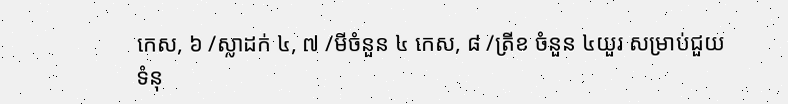កេស, ៦ /ស្លាដក់ ៤, ៧ /មីចំនួន ៤ កេស, ៨ /ត្រីខ ចំនួន ៤យួរ សម្រាប់ជួយទំនុ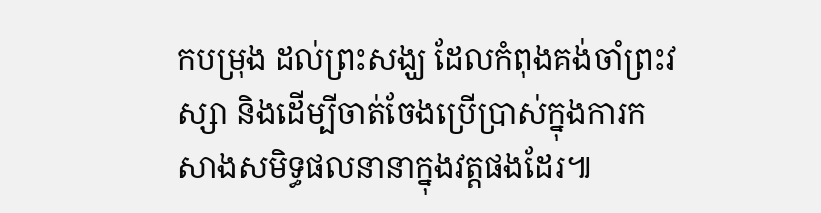កបម្រុង ដល់ព្រះសង្ឃ ដែលកំពុងគង់ចាំព្រះវស្សា និងដើម្បីចាត់ចែងប្រើប្រាស់ក្នុងការកសាងសមិទ្ធផលនានាក្នុងវត្តផងដែរ៕